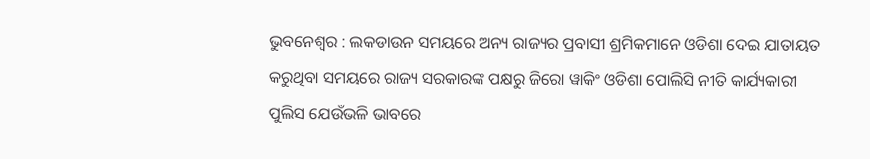ଭୁବନେଶ୍ୱର : ଲକଡାଉନ ସମୟରେ ଅନ୍ୟ ରାଜ୍ୟର ପ୍ରବାସୀ ଶ୍ରମିକମାନେ ଓଡିଶା ଦେଇ ଯାତାୟତ କରୁଥିବା ସମୟରେ ରାଜ୍ୟ ସରକାରଙ୍କ ପକ୍ଷରୁ ଜିରୋ ୱାକିଂ ଓଡିଶା ପୋଲିସି ନୀତି କାର୍ଯ୍ୟକାରୀ ପୁଲିସ ଯେଉଁଭଳି ଭାବରେ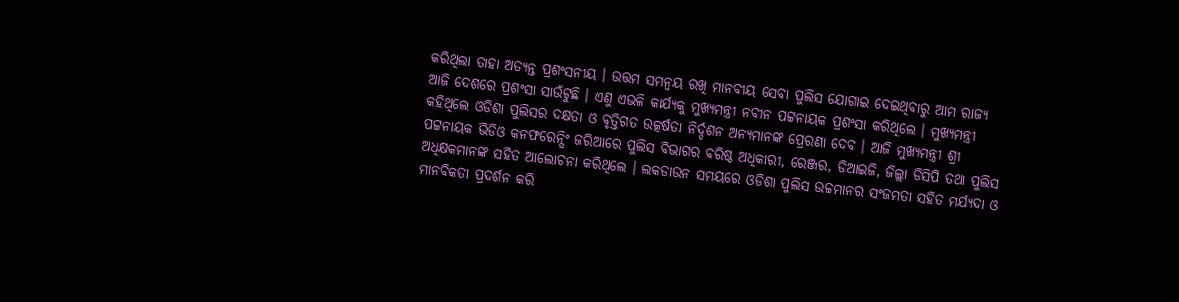କରିଥିଲା ତାହା ଅତ୍ୟନ୍ତ ପ୍ରଶଂସନୀୟ । ଉତ୍ତମ ସମନ୍ୱୟ ରଖି ମାନବୀୟ ସେବା ପୁଲିସ ଯୋଗାଇ ଦେଇଥିବାରୁ ଆମ ରାଜ୍ୟ ଆଜି ଦେଶରେ ପ୍ରଶଂସା ସାଉଁଟୁଛି । ଏଣୁ ଏଭଳି କାର୍ଯ୍ୟକୁ ମୁଖ୍ୟମନ୍ତ୍ରୀ ନବୀନ ପଟ୍ଟନାୟକ ପ୍ରଶଂସା କରିଥିଲେ । ମୁଖ୍ୟମନ୍ତ୍ରୀ କହିଥିଲେ ଓଡିଶା ପୁଲିସର ଦକ୍ଷତା ଓ ବୃତ୍ତିଗତ ଉତ୍କର୍ଷତା ନିର୍ଦ୍ଦଶନ ଅନ୍ୟମାନଙ୍କ ପ୍ରେରଣା ଦେବ । ଆଜି ମୁଖ୍ୟମନ୍ତ୍ରୀ ଶ୍ରୀ ପଟ୍ଟନାୟକ ଭିଡିଓ କନଫରେନ୍ସିଂ ଜରିଆରେ ପୁଲିସ ବିଭାଗର ବରିଷ୍ଠ ଅଧିକାରୀ, ରେଞ୍ଜର, ଡିଆଇଜି, ଜିଲ୍ଲା ଡିସିପି ତଥା ପୁଲିସ ଅଧିକ୍ଷକମାନଙ୍କ ସହିତ ଆଲୋଚନା କରିଥିଲେ । ଲକଡାଉନ ସମୟରେ ଓଡିଶା ପୁଲିସ ଉଚ୍ଚମାନର ସଂଜମତା ସହିତ ମର୍ଯ୍ୟଦା ଓ ମାନବିକତା ପ୍ରଦର୍ଶନ କରି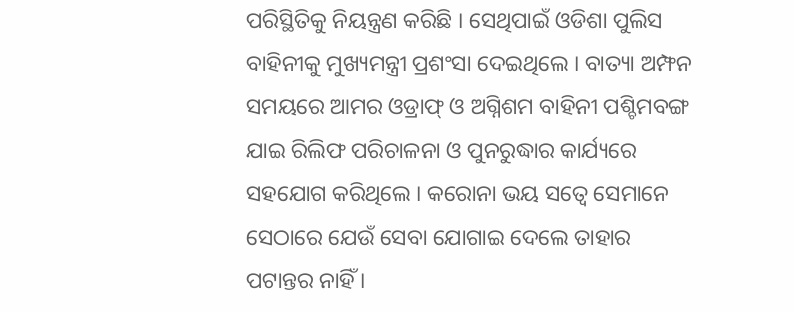ପରିସ୍ଥିତିକୁ ନିୟନ୍ତ୍ରଣ କରିଛି । ସେଥିପାଇଁ ଓଡିଶା ପୁଲିସ ବାହିନୀକୁ ମୁଖ୍ୟମନ୍ତ୍ରୀ ପ୍ରଶଂସା ଦେଇଥିଲେ । ବାତ୍ୟା ଅମ୍ଫନ ସମୟରେ ଆମର ଓଡ୍ରାଫ୍ ଓ ଅଗ୍ନିଶମ ବାହିନୀ ପଶ୍ଚିମବଙ୍ଗ ଯାଇ ରିଲିଫ ପରିଚାଳନା ଓ ପୁନରୁଦ୍ଧାର କାର୍ଯ୍ୟରେ ସହଯୋଗ କରିଥିଲେ । କରୋନା ଭୟ ସତ୍ୱେ ସେମାନେ ସେଠାରେ ଯେଉଁ ସେବା ଯୋଗାଇ ଦେଲେ ତାହାର ପଟାନ୍ତର ନାହିଁ ।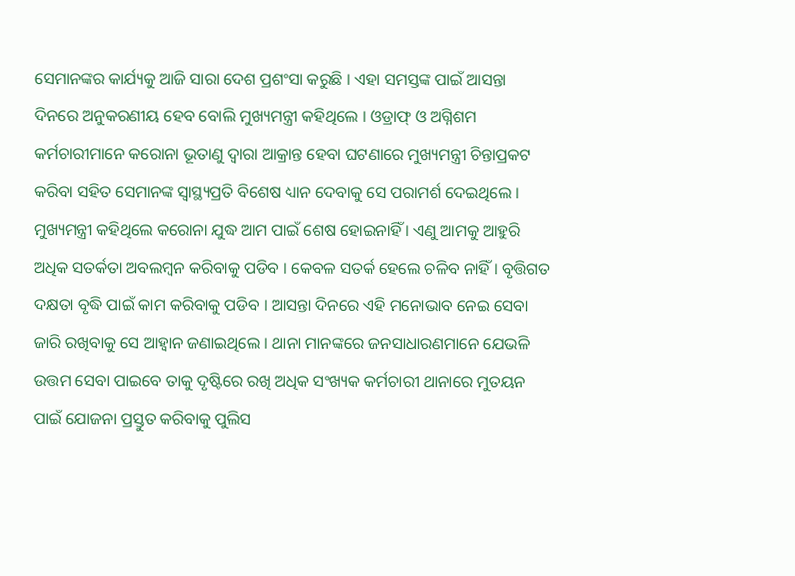ସେମାନଙ୍କର କାର୍ଯ୍ୟକୁ ଆଜି ସାରା ଦେଶ ପ୍ରଶଂସା କରୁଛି । ଏହା ସମସ୍ତଙ୍କ ପାଇଁ ଆସନ୍ତା ଦିନରେ ଅନୁକରଣୀୟ ହେବ ବୋଲି ମୁଖ୍ୟମନ୍ତ୍ରୀ କହିଥିଲେ । ଓଡ୍ରାଫ୍ ଓ ଅଗ୍ନିଶମ କର୍ମଚାରୀମାନେ କରୋନା ଭୂତାଣୁ ଦ୍ୱାରା ଆକ୍ରାନ୍ତ ହେବା ଘଟଣାରେ ମୁଖ୍ୟମନ୍ତ୍ରୀ ଚିନ୍ତାପ୍ରକଟ କରିବା ସହିତ ସେମାନଙ୍କ ସ୍ୱାସ୍ଥ୍ୟପ୍ରତି ବିଶେଷ ଧ୍ୟାନ ଦେବାକୁ ସେ ପରାମର୍ଶ ଦେଇଥିଲେ । ମୁଖ୍ୟମନ୍ତ୍ରୀ କହିଥିଲେ କରୋନା ଯୁଦ୍ଧ ଆମ ପାଇଁ ଶେଷ ହୋଇନାହିଁ । ଏଣୁ ଆମକୁ ଆହୁରି ଅଧିକ ସତର୍କତା ଅବଲମ୍ବନ କରିବାକୁ ପଡିବ । କେବଳ ସତର୍କ ହେଲେ ଚଳିବ ନାହିଁ । ବୃତ୍ତିଗତ ଦକ୍ଷତା ବୃଦ୍ଧି ପାଇଁ କାମ କରିବାକୁ ପଡିବ । ଆସନ୍ତା ଦିନରେ ଏହି ମନୋଭାବ ନେଇ ସେବା ଜାରି ରଖିବାକୁ ସେ ଆହ୍ୱାନ ଜଣାଇଥିଲେ । ଥାନା ମାନଙ୍କରେ ଜନସାଧାରଣମାନେ ଯେଭଳି ଉତ୍ତମ ସେବା ପାଇବେ ତାକୁ ଦୃଷ୍ଟିରେ ରଖି ଅଧିକ ସଂଖ୍ୟକ କର୍ମଚାରୀ ଥାନାରେ ମୁତୟନ ପାଇଁ ଯୋଜନା ପ୍ରସ୍ତୁତ କରିବାକୁ ପୁଲିସ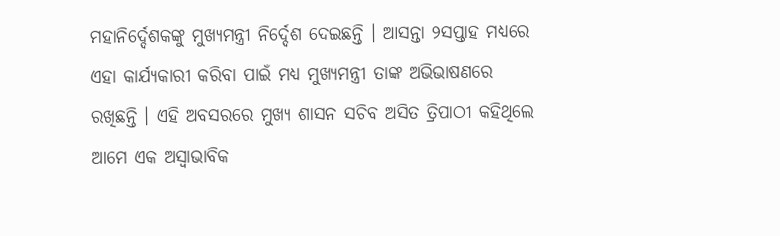ମହାନିର୍ଦ୍ଦେଶକଙ୍କୁ ମୁଖ୍ୟମନ୍ତ୍ରୀ ନିର୍ଦ୍ଦେଶ ଦେଇଛନ୍ତି । ଆସନ୍ତା ୨ସପ୍ତାହ ମଧ୍ୟରେ ଏହା କାର୍ଯ୍ୟକାରୀ କରିବା ପାଇଁ ମଧ୍ୟ ମୁଖ୍ୟମନ୍ତ୍ରୀ ତାଙ୍କ ଅଭିଭାଷଣରେ ରଖିଛନ୍ତି । ଏହି ଅବସରରେ ମୁଖ୍ୟ ଶାସନ ସଚିବ ଅସିତ ତ୍ରିପାଠୀ କହିଥିଲେ ଆମେ ଏକ ଅସ୍ୱାଭାବିକ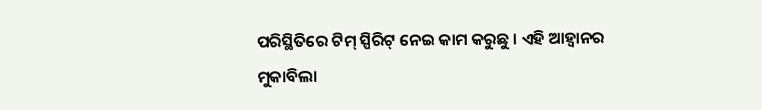ପରିସ୍ଥିତିରେ ଟିମ୍ ସ୍ପିରିଟ୍ ନେଇ କାମ କରୁଛୁ । ଏହି ଆହ୍ୱାନର ମୁକାବିଲା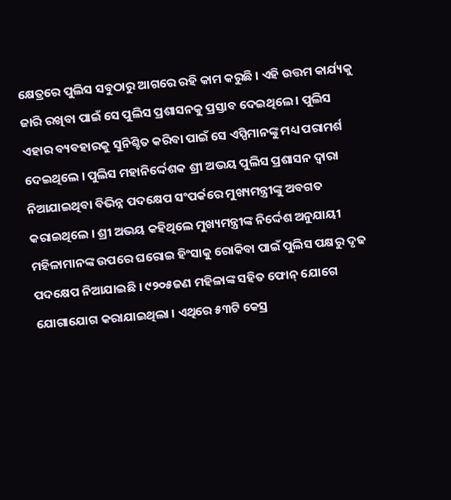କ୍ଷେତ୍ରରେ ପୁଲିସ ସବୁଠାରୁ ଆଗରେ ରହି କାମ କରୁଛି । ଏହି ଉତ୍ତମ କାର୍ଯ୍ୟକୁ ଜାରି ରଖିବା ପାଇଁ ସେ ପୁଲିସ ପ୍ରଶାସନକୁ ପ୍ରସ୍ତାବ ଦେଇଥିଲେ । ପୁଲିସ ଏହାର ବ୍ୟବହାରକୁ ସୁନିଶ୍ଚିତ କରିବା ପାଇଁ ସେ ଏସ୍ପିମାନଙ୍କୁ ମଧ୍ୟ ପରାମର୍ଶ ଦେଇଥିଲେ । ପୁଲିସ ମହାନିର୍ଦ୍ଦେଶକ ଶ୍ରୀ ଅଭୟ ପୁଲିସ ପ୍ରଶାସନ ଦ୍ୱାରା ନିଆଯାଇଥିବା ବିଭିନ୍ନ ପଦକ୍ଷେପ ସଂପର୍କରେ ମୁଖ୍ୟମନ୍ତ୍ରୀଙ୍କୁ ଅବଗତ କରାଇଥିଲେ । ଶ୍ରୀ ଅଭୟ କହିଥିଲେ ମୁଖ୍ୟମନ୍ତ୍ରୀଙ୍କ ନିର୍ଦ୍ଦେଶ ଅନୁଯାୟୀ ମହିଳାମାନଙ୍କ ଉପରେ ଘରୋଇ ହିଂସାକୁ ରୋକିବା ପାଇଁ ପୁଲିସ ପକ୍ଷରୁ ଦୃଢ ପଦକ୍ଷେପ ନିଆଯାଇଛି । ୯୨୦୫ଜଣ ମହିଳାଙ୍କ ସହିତ ଫୋନ୍ ଯୋଗେ ଯୋଗାଯୋଗ କରାଯାଇଥିଲା । ଏଥିରେ ୫୩ଟି କେସ୍ର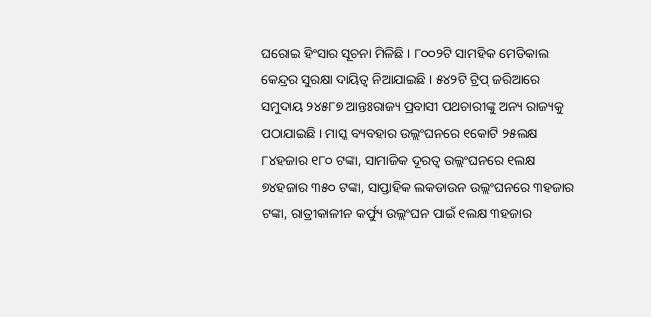ଘରୋଇ ହିଂସାର ସୂଚନା ମିଳିଛି । ୮୦୦୨ଟି ସାମହିକ ମେଡିକାଲ କେନ୍ଦ୍ରର ସୁରକ୍ଷା ଦାୟିତ୍ୱ ନିଆଯାଇଛି । ୫୪୨ଟି ଟ୍ରିପ୍ ଜରିଆରେ ସମୁଦାୟ ୨୪୫୮୭ ଆନ୍ତଃରାଜ୍ୟ ପ୍ରବାସୀ ପଥଚାରୀଙ୍କୁ ଅନ୍ୟ ରାଜ୍ୟକୁ ପଠାଯାଇଛି । ମାସ୍କ ବ୍ୟବହାର ଉଲ୍ଲଂଘନରେ ୧କୋଟି ୨୫ଲକ୍ଷ ୮୪ହଜାର ୧୮୦ ଟଙ୍କା, ସାମାଜିକ ଦୂରତ୍ୱ ଉଲ୍ଲଂଘନରେ ୧ଲକ୍ଷ ୭୪ହଜାର ୩୫୦ ଟଙ୍କା, ସାପ୍ତାହିକ ଲକଡାଉନ ଉଲ୍ଲଂଘନରେ ୩ହଜାର ଟଙ୍କା, ରାତ୍ରୀକାଳୀନ କର୍ଫ୍ୟୁ ଉଲ୍ଲଂଘନ ପାଇଁ ୧ଲକ୍ଷ ୩ହଜାର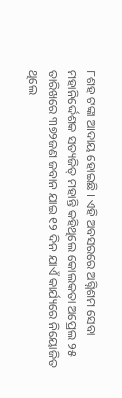୮ଶହ ଟଙ୍କା ଆଦାୟ ହୋଇଛି । ଏହି ଅବସରରେ ଅଗ୍ନିଶମ ସେବା ମହାନିର୍ଦ୍ଦେଶକ ସତ୍ୟଜିତ୍ ମହାନ୍ତି କହିଥିଲେ କୋଲକତା ଅପ୍ରେଲ ୨୫ ତାରିଖରେ ୩୭୨ଜଣ ଜବାନ ଯାଇ ୧୨ ଦିନ ଯାଏଁ କାର୍ଯ୍ୟରେ ନିୟୋଜିତ ଥିଲେ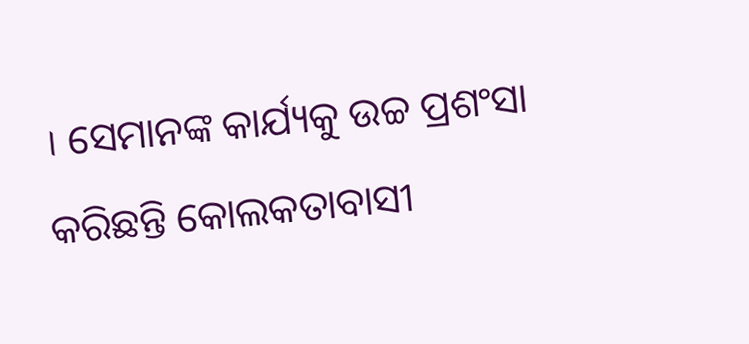। ସେମାନଙ୍କ କାର୍ଯ୍ୟକୁ ଉଚ୍ଚ ପ୍ରଶଂସା କରିଛନ୍ତି କୋଲକତାବାସୀ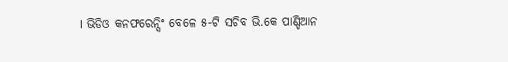। ଭିଡିଓ କନଫରେନ୍ସିଂ ବେଳେ ୫-ଟି ସଚିବ ଭି.କେ ପାଣ୍ଡିଆନ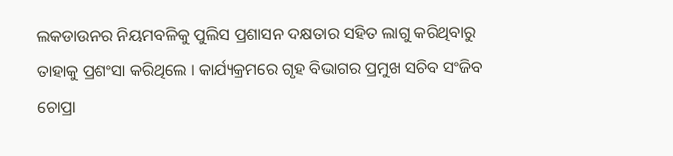ଲକଡାଉନର ନିୟମବଳିକୁ ପୁଲିସ ପ୍ରଶାସନ ଦକ୍ଷତାର ସହିତ ଲାଗୁ କରିଥିବାରୁ ତାହାକୁ ପ୍ରଶଂସା କରିଥିଲେ । କାର୍ଯ୍ୟକ୍ରମରେ ଗୃହ ବିଭାଗର ପ୍ରମୁଖ ସଚିବ ସଂଜିବ ଚୋପ୍ରା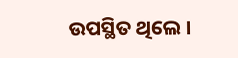ଉପସ୍ଥିତ ଥିଲେ ।